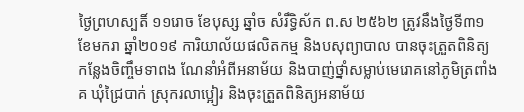ថ្ងៃព្រហស្បតិ៍ ១១រោច ខែបុស្ស ឆ្នាំច សំរឹទ្ធិស័ក ព.ស ២៥៦២ ត្រូវនឹងថ្ងៃទី៣១ ខែមករា ឆ្នាំ២០១៩ ការិយាល័យផលិតកម្ម និងបសុព្យាបាល បានចុះត្រួតពិនិត្យកន្លែងចិញ្ចឹមទាពង ណែនាំអំពីអនាម័យ និងបាញ់ថ្នាំសម្លាប់មេរោគនៅភូមិត្រពាំងគ ឃុំជ្រៃបាក់ ស្រុករលាប្អៀរ និងចុះត្រួតពិនិត្យអនាម័យ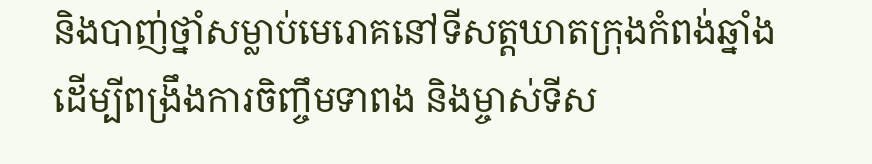និងបាញ់ថ្នាំសម្លាប់មេរោគនៅទីសត្តឃាតក្រុងកំពង់ឆ្នាំង ដើម្បីពង្រឹងការចិញ្ចឹមទាពង និងម្ចាស់ទីស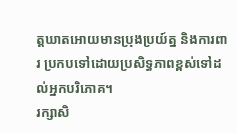ត្តឃាតអោយមានប្រុងប្រយ៍ត្ន និងការពារ ប្រកបទៅដោយប្រសិទ្ធភាពខ្ពស់ទៅដល់អ្នកបរិភោគ។
រក្សាសិ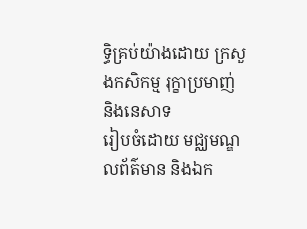ទិ្ធគ្រប់យ៉ាងដោយ ក្រសួងកសិកម្ម រុក្ខាប្រមាញ់ និងនេសាទ
រៀបចំដោយ មជ្ឈមណ្ឌលព័ត៌មាន និងឯក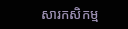សារកសិកម្ម